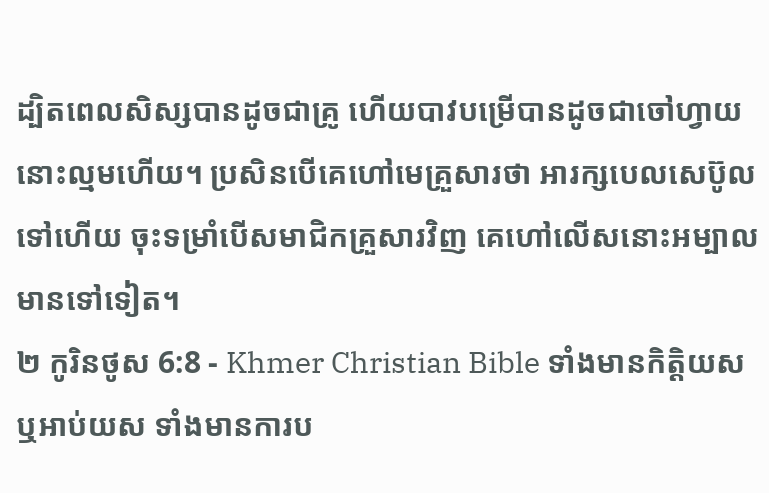ដ្បិតពេលសិស្សបានដូចជាគ្រូ ហើយបាវបម្រើបានដូចជាចៅហ្វាយ នោះល្មមហើយ។ ប្រសិនបើគេហៅមេគ្រួសារថា អារក្សបេលសេប៊ូលទៅហើយ ចុះទម្រាំបើសមាជិកគ្រួសារវិញ គេហៅលើសនោះអម្បាលមានទៅទៀត។
២ កូរិនថូស 6:8 - Khmer Christian Bible ទាំងមានកិត្តិយស ឬអាប់យស ទាំងមានការប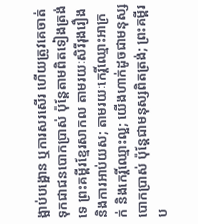ង្អាប់បង្អោន ឬការសរសើរ ហើយត្រូវគេចាត់ទុកជាជនបោកប្រាស់ ប៉ុន្ដែតាមពិតទៀងត្រង់ទេ ព្រះគម្ពីរខ្មែរសាកល តាមរយៈសិរីរុងរឿង និងការអាប់យស; តាមរយៈកេរ្តិ៍ឈ្មោះអាក្រក់ និងកេរ្តិ៍ឈ្មោះល្អ; យើងហាក់ដូចជាមនុស្សបោកប្រាស់ ប៉ុន្តែជាមនុស្សពិតត្រង់; ព្រះគម្ពីរប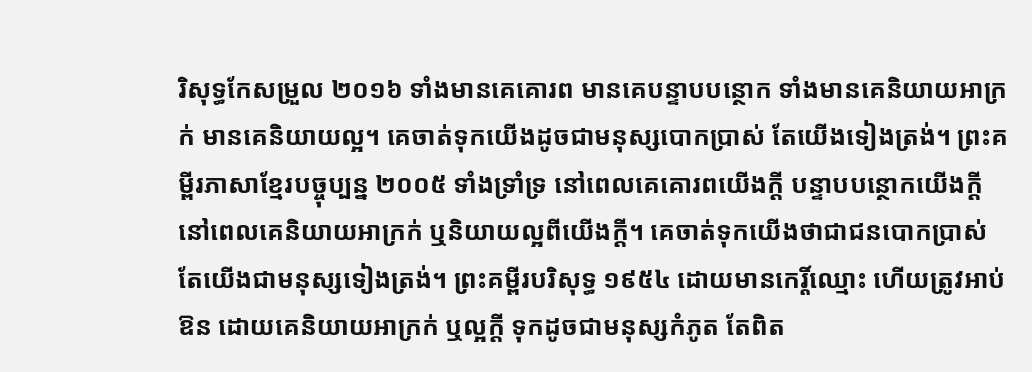រិសុទ្ធកែសម្រួល ២០១៦ ទាំងមានគេគោរព មានគេបន្ទាបបន្ថោក ទាំងមានគេនិយាយអាក្រក់ មានគេនិយាយល្អ។ គេចាត់ទុកយើងដូចជាមនុស្សបោកប្រាស់ តែយើងទៀងត្រង់។ ព្រះគម្ពីរភាសាខ្មែរបច្ចុប្បន្ន ២០០៥ ទាំងទ្រាំទ្រ នៅពេលគេគោរពយើងក្ដី បន្ទាបបន្ថោកយើងក្ដី នៅពេលគេនិយាយអាក្រក់ ឬនិយាយល្អពីយើងក្ដី។ គេចាត់ទុកយើងថាជាជនបោកប្រាស់ តែយើងជាមនុស្សទៀងត្រង់។ ព្រះគម្ពីរបរិសុទ្ធ ១៩៥៤ ដោយមានកេរ្តិ៍ឈ្មោះ ហើយត្រូវអាប់ឱន ដោយគេនិយាយអាក្រក់ ឬល្អក្តី ទុកដូចជាមនុស្សកំភូត តែពិត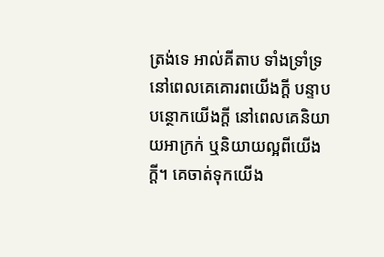ត្រង់ទេ អាល់គីតាប ទាំងទ្រាំទ្រ នៅពេលគេគោរពយើងក្ដី បន្ទាបបន្ថោកយើងក្ដី នៅពេលគេនិយាយអាក្រក់ ឬនិយាយល្អពីយើងក្ដី។ គេចាត់ទុកយើង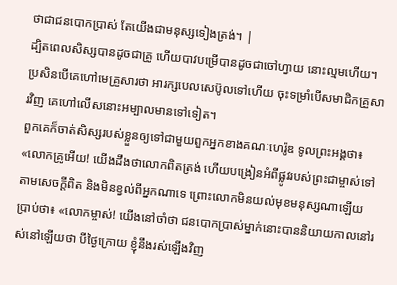ថាជាជនបោកប្រាស់ តែយើងជាមនុស្សទៀងត្រង់។ |
ដ្បិតពេលសិស្សបានដូចជាគ្រូ ហើយបាវបម្រើបានដូចជាចៅហ្វាយ នោះល្មមហើយ។ ប្រសិនបើគេហៅមេគ្រួសារថា អារក្សបេលសេប៊ូលទៅហើយ ចុះទម្រាំបើសមាជិកគ្រួសារវិញ គេហៅលើសនោះអម្បាលមានទៅទៀត។
ពួកគេក៏ចាត់សិស្សរបស់ខ្លួនឲ្យទៅជាមួយពួកអ្នកខាងគណៈហេរ៉ូឌ ទូលព្រះអង្គថា៖ «លោកគ្រូអើយ! យើងដឹងថាលោកពិតត្រង់ ហើយបង្រៀនអំពីផ្លូវរបស់ព្រះជាម្ចាស់ទៅតាមសេចក្ដីពិត និងមិនខ្វល់ពីអ្នកណាទេ ព្រោះលោកមិនយល់មុខមនុស្សណាឡើយ
ប្រាប់ថា៖ «លោកម្ចាស់! យើងនៅចាំថា ជនបោកប្រាស់ម្នាក់នោះបាននិយាយកាលនៅរស់នៅឡើយថា បីថ្ងៃក្រោយ ខ្ញុំនឹងរស់ឡើងវិញ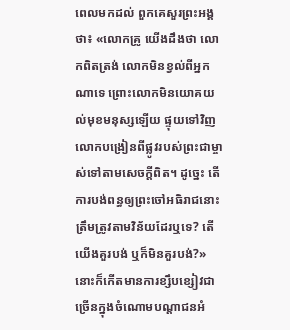ពេលមកដល់ ពួកគេសួរព្រះអង្គថា៖ «លោកគ្រូ យើងដឹងថា លោកពិតត្រង់ លោកមិនខ្វល់ពីអ្នកណាទេ ព្រោះលោកមិនយោគយល់មុខមនុស្សឡើយ ផ្ទុយទៅវិញ លោកបង្រៀនពីផ្លូវរបស់ព្រះជាម្ចាស់ទៅតាមសេចក្ដីពិត។ ដូច្នេះ តើការបង់ពន្ធឲ្យព្រះចៅអធិរាជនោះ តឹ្រមត្រូវតាមវិន័យដែរឬទេ? តើយើងគួរបង់ ឬក៏មិនគួរបង់?»
នោះក៏កើតមានការខ្សឹបខ្សៀវជាច្រើនក្នុងចំណោមបណ្តាជនអំ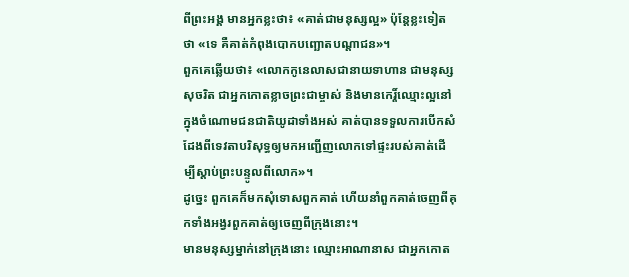ពីព្រះអង្គ មានអ្នកខ្លះថា៖ «គាត់ជាមនុស្សល្អ» ប៉ុន្ដែខ្លះទៀតថា «ទេ គឺគាត់កំពុងបោកបញ្ឆោតបណ្តាជន»។
ពួកគេឆ្លើយថា៖ «លោកកូនេលាសជានាយទាហាន ជាមនុស្សសុចរិត ជាអ្នកកោតខ្លាចព្រះជាម្ចាស់ និងមានកេរ្ដិ៍ឈ្មោះល្អនៅក្នុងចំណោមជនជាតិយូដាទាំងអស់ គាត់បានទទួលការបើកសំដែងពីទេវតាបរិសុទ្ធឲ្យមកអញ្ជើញលោកទៅផ្ទះរបស់គាត់ដើម្បីស្ដាប់ព្រះបន្ទូលពីលោក»។
ដូច្នេះ ពួកគេក៏មកសុំទោសពួកគាត់ ហើយនាំពួកគាត់ចេញពីគុកទាំងអង្វរពួកគាត់ឲ្យចេញពីក្រុងនោះ។
មានមនុស្សម្នាក់នៅក្រុងនោះ ឈ្មោះអាណានាស ជាអ្នកកោត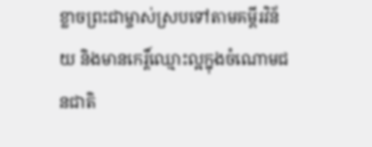ខ្លាចព្រះជាម្ចាស់ស្របទៅតាមគម្ពីរវិន័យ និងមានកេរ្ដិ៍ឈ្មោះល្អក្នុងចំណោមជនជាតិ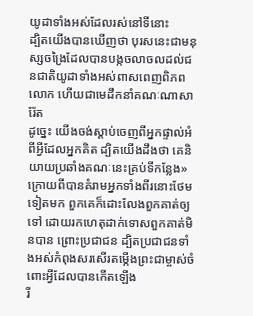យូដាទាំងអស់ដែលរស់នៅទីនោះ
ដ្បិតយើងបានឃើញថា បុរសនេះជាមនុស្សចង្រៃដែលបានបង្កចលាចលដល់ជនជាតិយូដាទាំងអស់ពាសពេញពិភពលោក ហើយជាមេដឹកនាំគណៈណាសារ៉ែត
ដូច្នេះ យើងចង់ស្ដាប់ចេញពីអ្នកផ្ទាល់អំពីអ្វីដែលអ្នកគិត ដ្បិតយើងដឹងថា គេនិយាយប្រឆាំងគណៈនេះគ្រប់ទីកន្លែង»
ក្រោយពីបានគំរាមអ្នកទាំងពីរនោះថែមទៀតមក ពួកគេក៏ដោះលែងពួកគាត់ឲ្យទៅ ដោយរកហេតុដាក់ទោសពួកគាត់មិនបាន ព្រោះប្រជាជន ដ្បិតប្រជាជនទាំងអស់កំពុងសរសើរតម្កើងព្រះជាម្ចាស់ចំពោះអ្វីដែលបានកើតឡើង
រី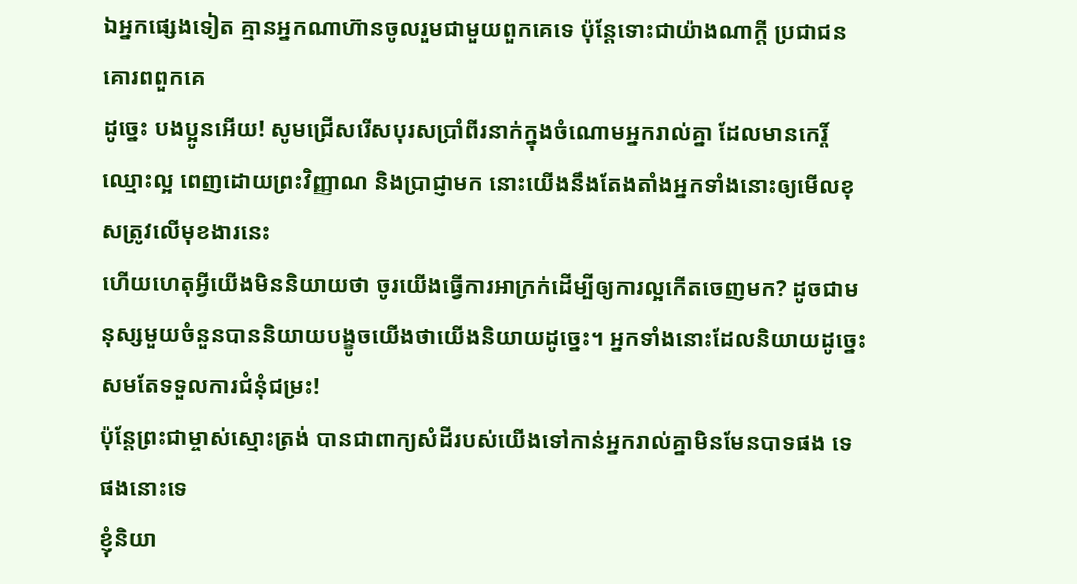ឯអ្នកផ្សេងទៀត គ្មានអ្នកណាហ៊ានចូលរួមជាមួយពួកគេទេ ប៉ុន្ដែទោះជាយ៉ាងណាក្ដី ប្រជាជនគោរពពួកគេ
ដូច្នេះ បងប្អូនអើយ! សូមជ្រើសរើសបុរសប្រាំពីរនាក់ក្នុងចំណោមអ្នករាល់គ្នា ដែលមានកេរ្ដិ៍ឈ្មោះល្អ ពេញដោយព្រះវិញ្ញាណ និងប្រាជ្ញាមក នោះយើងនឹងតែងតាំងអ្នកទាំងនោះឲ្យមើលខុសត្រូវលើមុខងារនេះ
ហើយហេតុអ្វីយើងមិននិយាយថា ចូរយើងធ្វើការអាក្រក់ដើម្បីឲ្យការល្អកើតចេញមក? ដូចជាមនុស្សមួយចំនួនបាននិយាយបង្ខូចយើងថាយើងនិយាយដូច្នេះ។ អ្នកទាំងនោះដែលនិយាយដូច្នេះសមតែទទួលការជំនុំជម្រះ!
ប៉ុន្ដែព្រះជាម្ចាស់ស្មោះត្រង់ បានជាពាក្យសំដីរបស់យើងទៅកាន់អ្នករាល់គ្នាមិនមែនបាទផង ទេផងនោះទេ
ខ្ញុំនិយា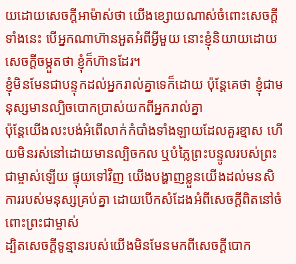យដោយសេចក្ដីអាម៉ាស់ថា យើងខ្សោយណាស់ចំពោះសេចក្ដីទាំងនេះ បើអ្នកណាហ៊ានអួតអំពីអ្វីមួយ នោះខ្ញុំនិយាយដោយសេចក្ដីចម្កួតថា ខ្ញុំក៏ហ៊ានដែរ។
ខ្ញុំមិនមែនជាបន្ទុកដល់អ្នករាល់គ្នាទេក៏ដោយ ប៉ុន្ដែគេថា ខ្ញុំជាមនុស្សមានល្បិចបោកប្រាស់យកពីអ្នករាល់គ្នា
ប៉ុន្ដែយើងលះបង់អំពើលាក់កំបាំងទាំងឡាយដែលគួរខ្មាស ហើយមិនរស់នៅដោយមានល្បិចកល ឬបំភ្លៃព្រះបន្ទូលរបស់ព្រះជាម្ចាស់ឡើយ ផ្ទុយទៅវិញ យើងបង្ហាញខ្លួនយើងដល់មនសិការរបស់មនុស្សគ្រប់គ្នា ដោយបើកសំដែងអំពីសេចក្ដីពិតនៅចំពោះព្រះជាម្ចាស់
ដ្បិតសេចក្ដីទូន្មានរបស់យើងមិនមែនមកពីសេចក្ដីបោក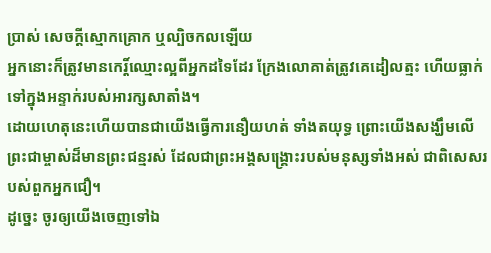ប្រាស់ សេចក្ដីស្មោកគ្រោក ឬល្បិចកលឡើយ
អ្នកនោះក៏ត្រូវមានកេរ្ដិ៍ឈ្មោះល្អពីអ្នកដទៃដែរ ក្រែងលោគាត់ត្រូវគេដៀលត្មះ ហើយធ្លាក់ទៅក្នុងអន្ទាក់របស់អារក្សសាតាំង។
ដោយហេតុនេះហើយបានជាយើងធ្វើការនឿយហត់ ទាំងតយុទ្ធ ព្រោះយើងសង្ឃឹមលើព្រះជាម្ចាស់ដ៏មានព្រះជន្មរស់ ដែលជាព្រះអង្គសង្គ្រោះរបស់មនុស្សទាំងអស់ ជាពិសេសរបស់ពួកអ្នកជឿ។
ដូច្នេះ ចូរឲ្យយើងចេញទៅឯ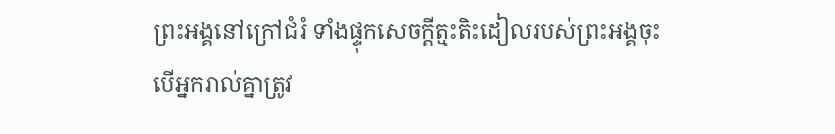ព្រះអង្គនៅក្រៅជំរំ ទាំងផ្ទុកសេចក្ដីត្មះតិះដៀលរបស់ព្រះអង្គចុះ
បើអ្នករាល់គ្នាត្រូវ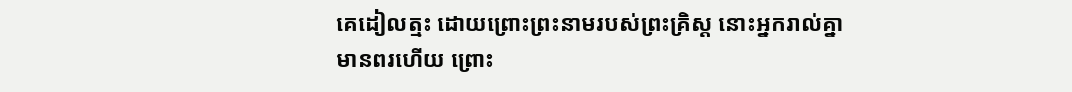គេដៀលត្មះ ដោយព្រោះព្រះនាមរបស់ព្រះគ្រិស្ដ នោះអ្នករាល់គ្នាមានពរហើយ ព្រោះ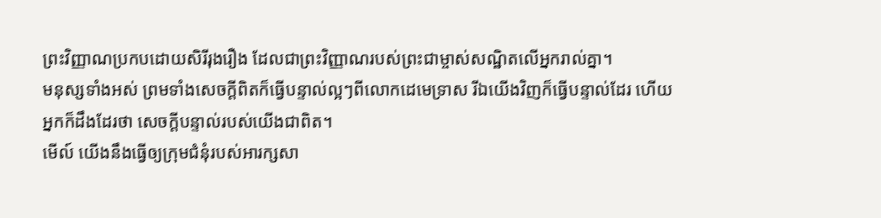ព្រះវិញ្ញាណប្រកបដោយសិរីរុងរឿង ដែលជាព្រះវិញ្ញាណរបស់ព្រះជាម្ចាស់សណ្ឋិតលើអ្នករាល់គ្នា។
មនុស្សទាំងអស់ ព្រមទាំងសេចក្ដីពិតក៏ធ្វើបន្ទាល់ល្អៗពីលោកដេមេទ្រាស រីឯយើងវិញក៏ធ្វើបន្ទាល់ដែរ ហើយអ្នកក៏ដឹងដែរថា សេចក្ដីបន្ទាល់របស់យើងជាពិត។
មើល៍ យើងនឹងធ្វើឲ្យក្រុមជំនុំរបស់អារក្សសា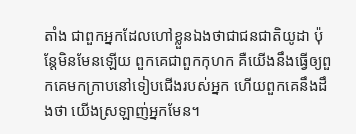តាំង ជាពួកអ្នកដែលហៅខ្លួនឯងថាជាជនជាតិយូដា ប៉ុន្ដែមិនមែនឡើយ ពួកគេជាពួកកុហក គឺយើងនឹងធ្វើឲ្យពួកគេមកក្រាបនៅទៀបជើងរបស់អ្នក ហើយពួកគេនឹងដឹងថា យើងស្រឡាញ់អ្នកមែន។